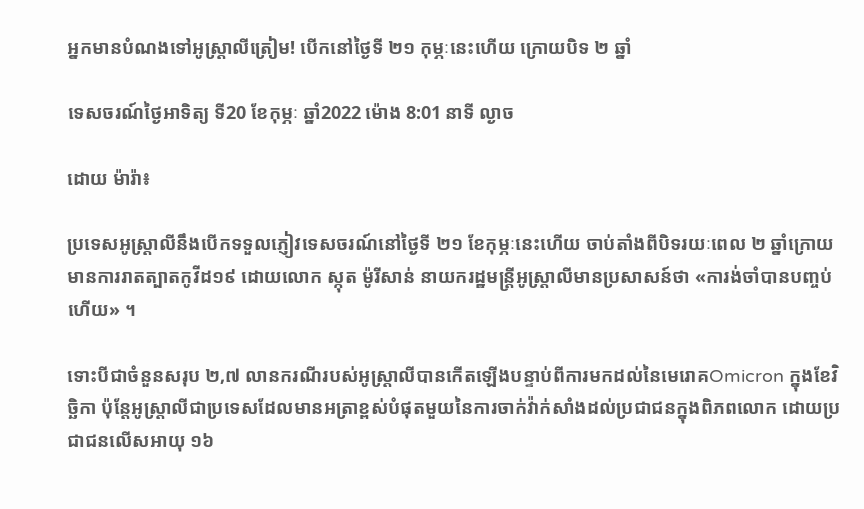អ្នកមានបំណងទៅអូស្ត្រាលីត្រៀម! បើកនៅថ្ងៃទី ២១ កុម្ភៈនេះហើយ ក្រោយបិទ ២ ឆ្នាំ

ទេសចរណ៍ថ្ងៃអាទិត្យ ទី20 ខែកុម្ភៈ ឆ្នាំ2022 ម៉ោង 8:01 នាទី ល្ងាច

ដោយ ម៉ារ៉ា៖

ប្រទេសអូស្ត្រាលីនឹងបើកទទួលភ្ញៀវទេសចរណ៍នៅថ្ងៃទី ២១ ខែកុម្ភៈនេះហើយ ចាប់តាំងពីបិទរយៈពេល ២ ឆ្នាំក្រោយមានការរាតត្បាតកូវីដ១៩ ដោយលោក ស្កុត ម៉ូរីសាន់ នាយករដ្ឋមន្ត្រីអូស្ត្រាលីមានប្រសាសន៍ថា «ការង់ចាំបានបញ្ចប់ហើយ» ។

ទោះបីជាចំនួនសរុប ២,៧ លានករណីរបស់អូស្រ្តាលីបានកើតឡើងបន្ទាប់ពីការមកដល់នៃមេរោគOmicron ក្នុងខែវិច្ឆិកា ប៉ុន្តែអូស្ត្រាលីជាប្រទេសដែលមានអត្រាខ្ពស់បំផុតមួយនៃការចាក់វ៉ាក់សាំងដល់ប្រជាជនក្នុងពិភពលោក ដោយប្រជាជនលើសអាយុ ១៦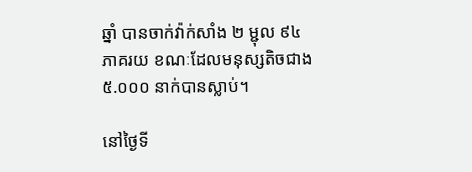ឆ្នាំ បានចាក់វ៉ាក់សាំង ២ ម្ជុល ៩៤ ភាគរយ ខណៈដែលមនុស្សតិចជាង ៥.០០០ នាក់បានស្លាប់។

នៅថ្ងៃទី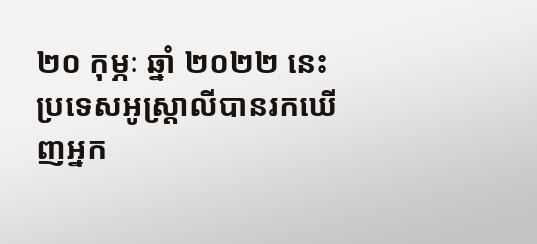២០ កុម្ភៈ ឆ្នាំ ២០២២ នេះ ប្រទេសអូស្ត្រាលីបានរកឃើញអ្នក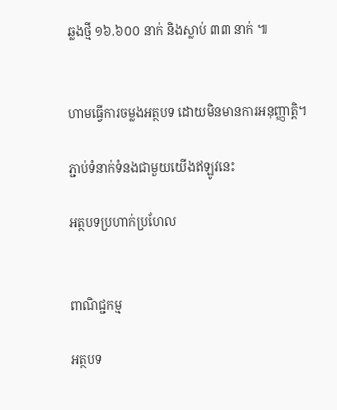ឆ្លងថ្មី ១៦.៦០០ នាក់ និងស្លាប់ ៣៣ នាក់ ៕


ហាមធ្វើការចម្លងអត្ថបទ ដោយមិនមានការអនុញ្ញាត្តិ។

ភ្ជាប់ទំនាក់ទំនងជាមួយយើងឥឡូវនេះ

អត្ថបទប្រហាក់ប្រហែល


ពាណិជ្ជកម្ម

អត្ថបទ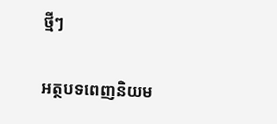ថ្មីៗ

អត្ថបទពេញនិយម